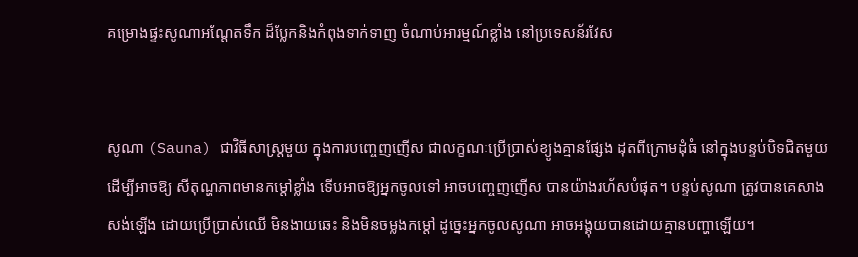គម្រោងផ្ទះសូណាអណ្តែតទឹក ដ៏ប្លែកនិងកំពុងទាក់ទាញ ចំណាប់អារម្មណ៍ខ្លាំង នៅប្រទេសន័រវែស


សូណា (Sauna) ជាវិធីសាស្រ្តមួយ ក្នុងការបញ្ចេញញើស ជាលក្ខណៈប្រើប្រាស់ខ្យូងគ្មានផ្សែង ដុតពីក្រោមដុំធំ នៅក្នុងបន្ទប់បិទជិតមួយ ដើម្បីអាចឱ្យ សីតុណ្ហភាពមានកម្តៅខ្លាំង ទើបអាចឱ្យអ្នកចូលទៅ អាចបញ្ចេញញើស បានយ៉ាងរហ័សបំផុត។ បន្ទប់សូណា ត្រូវបានគេសាងសង់ឡើង ដោយប្រើប្រាស់ឈើ មិនងាយឆេះ និងមិនចម្លងកម្តៅ ដូច្នេះអ្នកចូលសូណា អាចអង្គុយបានដោយគ្មានបញ្ហាឡើយ។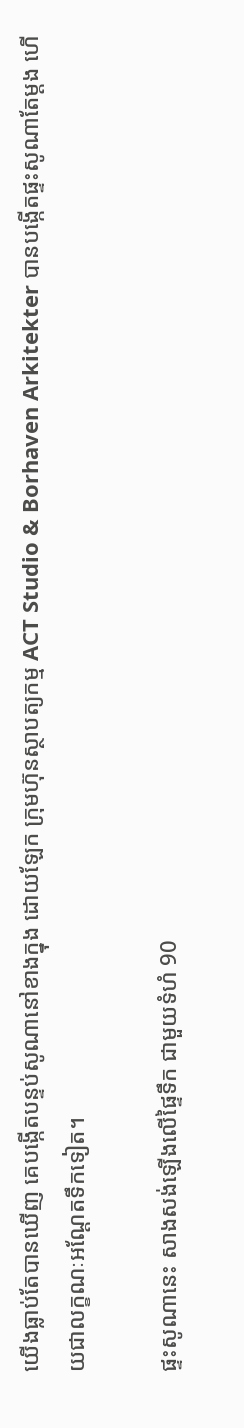យើងធ្លាប់តែបានឃើញ គេបង្កើតបន្ទប់សូណានៅខាងក្នុង ដោយឡែក ក្រុមហ៊ុនស្ថាបត្យកម្ម ACT Studio & Borhaven Arkitekter បានបង្កើតផ្ទះសូណាតែម្តង ហើយជាលក្ខណៈអណ្តែតទឹកទៀត។

ផ្ទះសូណានេះ សាងសង់ឡើងលើផ្ទៃទឹក ជាមួយទំហំ 90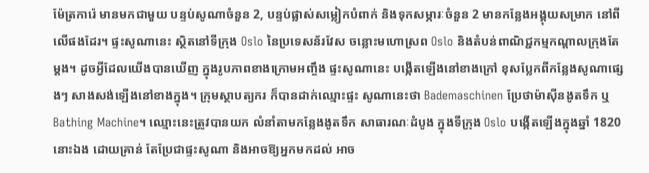ម៉ែត្រការ៉េ មានមកជាមួយ បន្ទប់សូណាចំនួន 2, បន្ទប់ផ្លាស់សម្លៀកបំពាក់ និងទុកសម្ភារៈចំនួន 2 មានកន្លែងអង្គុយសម្រាក នៅពីលើផងដែរ។ ផ្ទះសូណានេះ ស្ថិតនៅទីក្រុង Oslo នៃប្រទេសន័រវែស ចន្លោះមហោស្រព Oslo និងតំបន់ពាណិជ្ជកម្មកណ្តាលក្រុងតែម្តង។ ដូចអ្វីដែលយើងបានឃើញ ក្នុងរូបភាពខាងក្រោមអញ្ចឹង ផ្ទះសូណានេះ បង្កើតឡើងនៅខាងក្រៅ ខុសប្លែកពីកន្លែងសូណាផ្សេងៗ សាងសង់ឡើងនៅខាងក្នុង។ ក្រុមស្ថាបត្យករ ក៏បានដាក់ឈ្មោះផ្ទះ សូណានេះថា Bademaschinen ប្រែថាម៉ាស៊ីនងូតទឹក ឬ Bathing Machine។ ឈ្មោះនេះត្រូវបានយក លំនាំតាមកន្លែងងូតទឹក សាធារណៈដំបូង ក្នុងទីក្រុង Oslo បង្កើតឡើងក្នុងឆ្នាំ 1820 នោះឯង ដោយគ្រាន់ តែប្រែជាផ្ទះសូណា និងអាចឱ្យអ្នកមកដល់ អាច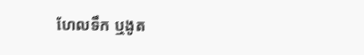ហែលទឹក ឬងូត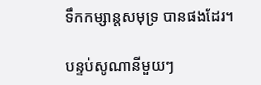ទឹកកម្សាន្តសមុទ្រ បានផងដែរ។

បន្ទប់សូណានីមួយៗ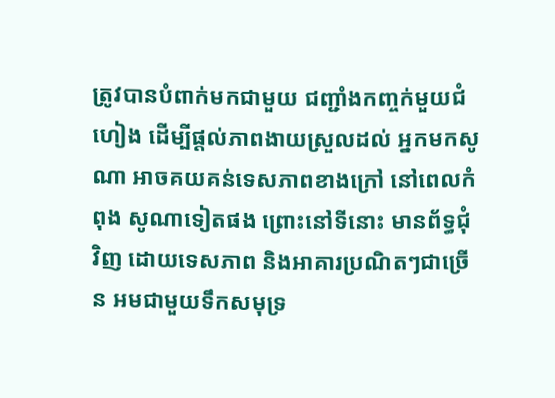ត្រូវបានបំពាក់មកជាមួយ ជញ្ជាំងកញ្ចក់មួយជំហៀង ដើម្បីផ្តល់ភាពងាយស្រួលដល់ អ្នកមកសូណា អាចគយគន់ទេសភាពខាងក្រៅ នៅពេលកំពុង សូណាទៀតផង ព្រោះនៅទីនោះ មានព័ទ្ធជុំវិញ ដោយទេសភាព និងអាគារប្រណិតៗជាច្រើន អមជាមួយទឹកសមុទ្រ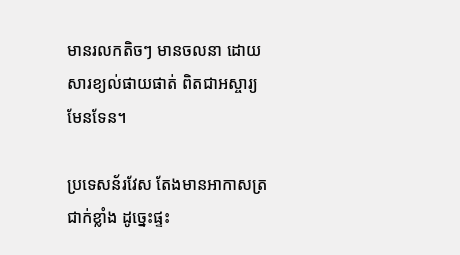មានរលកតិចៗ មានចលនា ដោយសារខ្យល់ផាយផាត់ ពិតជាអស្ចារ្យមែនទែន។

ប្រទេសន័រវែស តែងមានអាកាសត្រជាក់ខ្លាំង ដូច្នេះផ្ទះ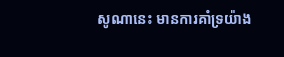សូណានេះ មានការគាំទ្រយ៉ាង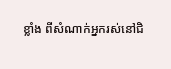ខ្លាំង ពីសំណាក់អ្នករស់នៅជិ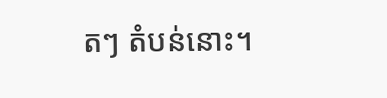តៗ តំបន់នោះ។